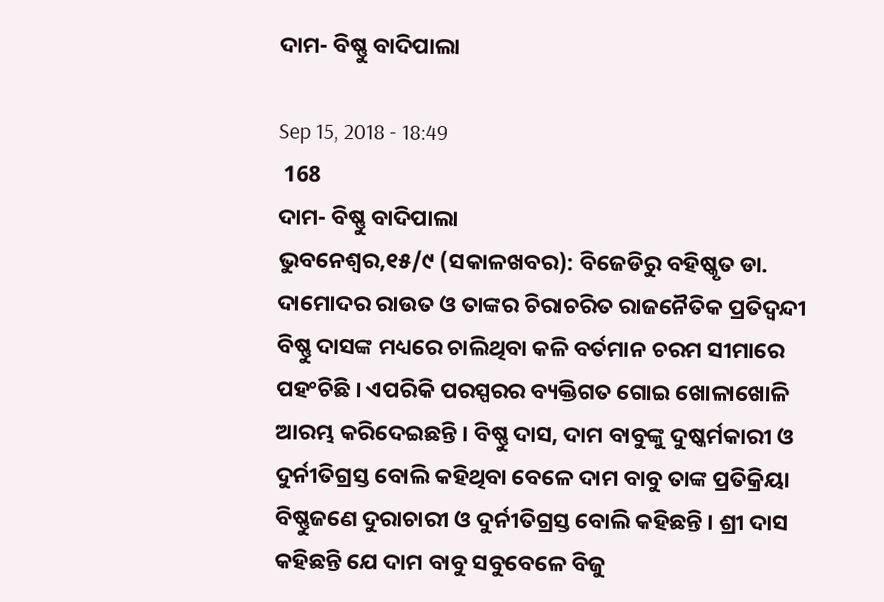ଦାମ- ବିଷ୍ଣୁ ବାଦିପାଲା

Sep 15, 2018 - 18:49
 168
ଦାମ- ବିଷ୍ଣୁ ବାଦିପାଲା
ଭୁବନେଶ୍ୱର,୧୫/୯ (ସକାଳଖବର): ବିଜେଡିରୁ ବହିଷ୍କୃତ ଡା. ଦାମୋଦର ରାଉତ ଓ ତାଙ୍କର ଚିରାଚରିତ ରାଜନୈତିକ ପ୍ରତିଦ୍ୱନ୍ଦୀ ବିଷ୍ଣୁ ଦାସଙ୍କ ମଧ୍ୟରେ ଚାଲିଥିବା କଳି ବର୍ତମାନ ଚରମ ସୀମାରେ ପହଂଚିଛି । ଏପରିକି ପରସ୍ପରର ବ୍ୟକ୍ତିଗତ ଗୋଇ ଖୋଳାଖୋଳି ଆରମ୍ଭ କରିଦେଇଛନ୍ତି । ବିଷ୍ଣୁ ଦାସ, ଦାମ ବାବୁଙ୍କୁ ଦୁଷ୍କର୍ମକାରୀ ଓ ଦୁର୍ନୀତିଗ୍ରସ୍ତ ବୋଲି କହିଥିବା ବେଳେ ଦାମ ବାବୁ ତାଙ୍କ ପ୍ରତିକ୍ରିୟା ବିଷ୍ଣୁଜଣେ ଦୁରାଚାରୀ ଓ ଦୁର୍ନୀତିଗ୍ରସ୍ତ ବୋଲି କହିଛନ୍ତି । ଶ୍ରୀ ଦାସ କହିଛନ୍ତି ଯେ ଦାମ ବାବୁ ସବୁବେଳେ ବିଜୁ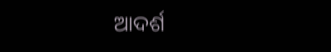ଆଦର୍ଶ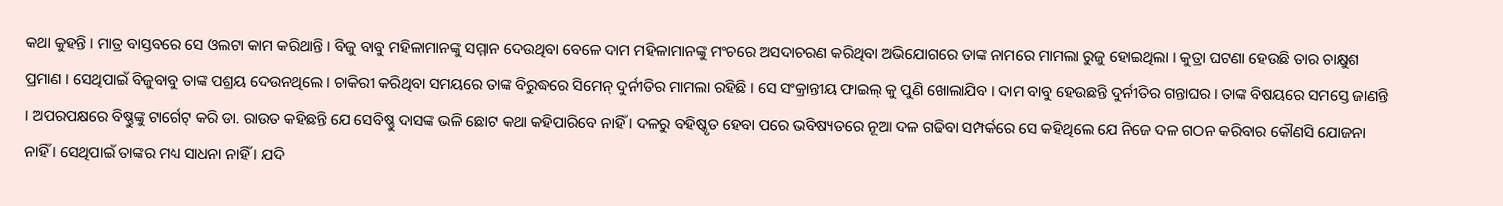କଥା କୁହନ୍ତି । ମାତ୍ର ବାସ୍ତବରେ ସେ ଓଲଟା କାମ କରିଥାନ୍ତି । ବିଜୁ ବାବୁ ମହିଳାମାନଙ୍କୁ ସମ୍ମାନ ଦେଉଥିବା ବେଳେ ଦାମ ମହିଳାମାନଙ୍କୁ ମଂଚରେ ଅସଦାଚରଣ କରିଥିବା ଅଭିଯୋଗରେ ତାଙ୍କ ନାମରେ ମାମଲା ରୁଜୁ ହୋଇଥିଲା । କୁତ୍ରା ଘଟଣା ହେଉଛି ତାର ଚାକ୍ଷୁଶ ପ୍ରମାଣ । ସେଥିପାଇଁ ବିଜୁବାବୁ ତାଙ୍କ ପଶ୍ରୟ ଦେଉନଥିଲେ । ଚାକିରୀ କରିଥିବା ସମୟରେ ତାଙ୍କ ବିରୁଦ୍ଧରେ ସିମେନ୍ ଦୁର୍ନୀତିର ମାମଲା ରହିଛି । ସେ ସଂକ୍ରାନ୍ତୀୟ ଫାଇଲ୍ କୁ ପୁଣି ଖୋଲାଯିବ । ଦାମ ବାବୁ ହେଉଛନ୍ତି ଦୁର୍ନୀତିର ଗନ୍ତାଘର । ତାଙ୍କ ବିଷୟରେ ସମସ୍ତେ ଜାଣନ୍ତି । ଅପରପକ୍ଷରେ ବିଷ୍ଣୁଙ୍କୁ ଟାର୍ଗେଟ୍ କରି ଡା. ରାଉତ କହିଛନ୍ତି ଯେ ସେବିଷ୍ଣୁ ଦାସଙ୍କ ଭଳି ଛୋଟ କଥା କହିପାରିବେ ନାହିଁ । ଦଳରୁ ବହିଷ୍କୃତ ହେବା ପରେ ଭବିଷ୍ୟତରେ ନୂଆ ଦଳ ଗଢିବା ସମ୍ପର୍କରେ ସେ କହିଥିଲେ ଯେ ନିଜେ ଦଳ ଗଠନ କରିବାର କୌଣସି ଯୋଜନା ନାହିଁ । ସେଥିପାଇଁ ତାଙ୍କର ମଧ୍ୟ ସାଧନା ନାହିଁ । ଯଦି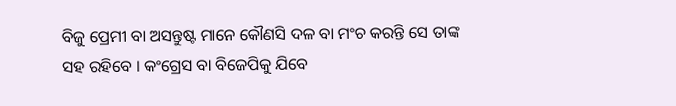ବିଜୁ ପ୍ରେମୀ ବା ଅସନ୍ତୁଷ୍ଟ ମାନେ କୌଣସି ଦଳ ବା ମଂଚ କରନ୍ତି ସେ ତାଙ୍କ ସହ ରହିବେ । କଂଗ୍ରେସ ବା ବିଜେପିକୁ ଯିବେ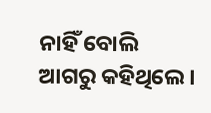ନାହିଁ ବୋଲି ଆଗରୁ କହିଥିଲେ ।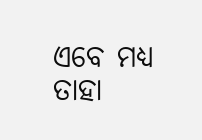ଏବେ ମଧ୍ୟ ତାହା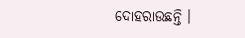ଦୋହରାଉଛନ୍ତି ।